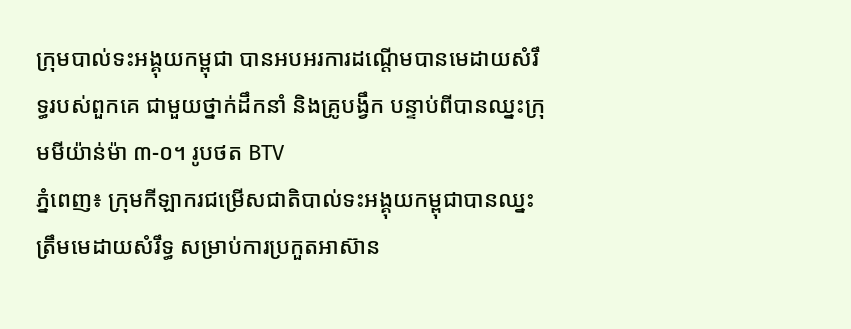ក្រុមបាល់ទះអង្គុយកម្ពុជា បានអបអរការដណ្តើមបានមេដាយសំរឹទ្ធរបស់ពួកគេ ជាមួយថ្នាក់ដឹកនាំ និងគ្រូបង្វឹក បន្ទាប់ពីបានឈ្នះក្រុមមីយ៉ាន់ម៉ា ៣-០។ រូបថត BTV
ភ្នំពេញ៖ ក្រុមកីឡាករជម្រើសជាតិបាល់ទះអង្គុយកម្ពុជាបានឈ្នះត្រឹមមេដាយសំរឹទ្ធ សម្រាប់ការប្រកួតអាស៊ាន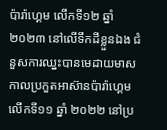ប៉ារ៉ាហ្គេម លើកទី១២ ឆ្នាំ ២០២៣ នៅលើទឹកដីខ្លួនឯង ជំនួសការឈ្នះបានមេដាយមាស កាលប្រកួតអាស៊ានប៉ារ៉ាហ្គេម លើកទី១១ ឆ្នាំ ២០២២ នៅប្រ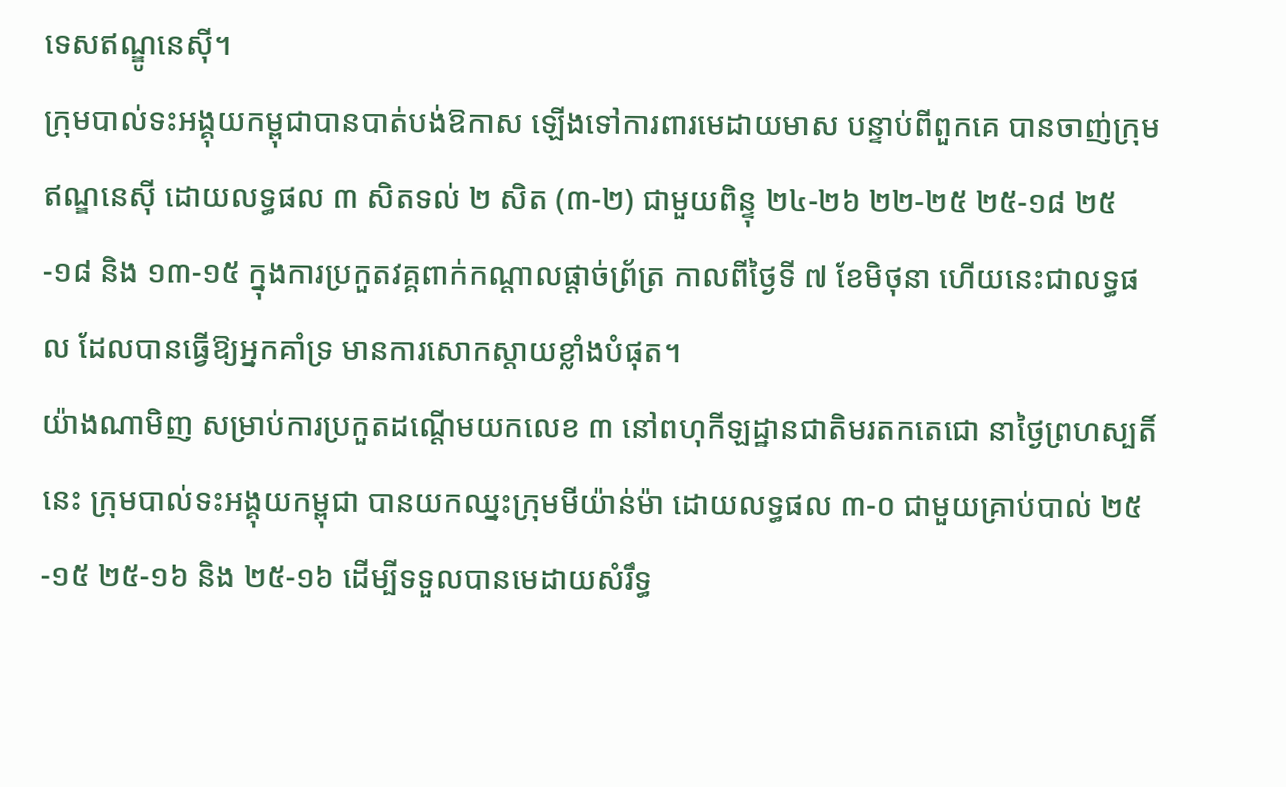ទេសឥណ្ឌូនេស៊ី។
ក្រុមបាល់ទះអង្គុយកម្ពុជាបានបាត់បង់ឱកាស ឡើងទៅការពារមេដាយមាស បន្ទាប់ពីពួកគេ បានចាញ់ក្រុមឥណ្ឌនេស៊ី ដោយលទ្ធផល ៣ សិតទល់ ២ សិត (៣-២) ជាមួយពិន្ទុ ២៤-២៦ ២២-២៥ ២៥-១៨ ២៥-១៨ និង ១៣-១៥ ក្នុងការប្រកួតវគ្គពាក់កណ្តាលផ្តាច់ព្រ័ត្រ កាលពីថ្ងៃទី ៧ ខែមិថុនា ហើយនេះជាលទ្ធផល ដែលបានធ្វើឱ្យអ្នកគាំទ្រ មានការសោកស្តាយខ្លាំងបំផុត។
យ៉ាងណាមិញ សម្រាប់ការប្រកួតដណ្តើមយកលេខ ៣ នៅពហុកីឡដ្ឋានជាតិមរតកតេជោ នាថ្ងៃព្រហស្បតិ៍នេះ ក្រុមបាល់ទះអង្គុយកម្ពុជា បានយកឈ្នះក្រុមមីយ៉ាន់ម៉ា ដោយលទ្ធផល ៣-០ ជាមួយគ្រាប់បាល់ ២៥-១៥ ២៥-១៦ និង ២៥-១៦ ដើម្បីទទួលបានមេដាយសំរឹទ្ធ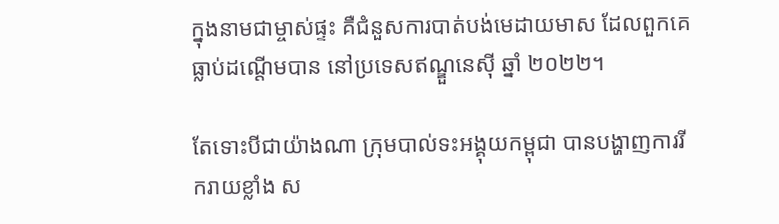ក្នុងនាមជាម្ចាស់ផ្ទះ គឺជំនួសការបាត់បង់មេដាយមាស ដែលពួកគេ ធ្លាប់ដណ្តើមបាន នៅប្រទេសឥណ្ឌួនេស៊ី ឆ្នាំ ២០២២។

តែទោះបីជាយ៉ាងណា ក្រុមបាល់ទះអង្គុយកម្ពុជា បានបង្ហាញការរីករាយខ្លាំង ស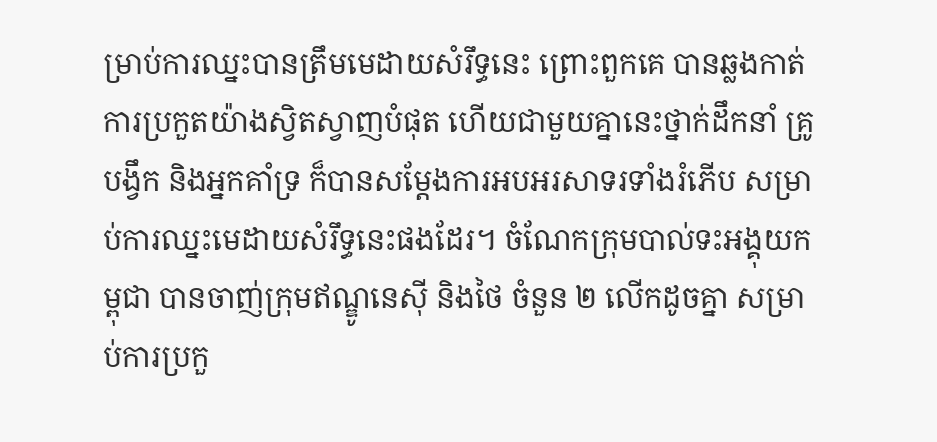ម្រាប់ការឈ្នះបានត្រឹមមេដាយសំរឹទ្ធនេះ ព្រោះពួកគេ បានឆ្លងកាត់ការប្រកួតយ៉ាងស្វិតស្វាញបំផុត ហើយជាមួយគ្នានេះថ្នាក់ដឹកនាំ គ្រូបង្វឹក និងអ្នកគាំទ្រ ក៏បានសម្តែងការអបអរសាទរទាំងរំភើប សម្រាប់ការឈ្នះមេដាយសំរឹទ្ធនេះផងដែរ។ ចំណែកក្រុមបាល់ទះអង្គុយកម្ពុជា បានចាញ់ក្រុមឥណ្ឌូនេស៊ី និងថៃ ចំនួន ២ លើកដូចគ្នា សម្រាប់ការប្រកួ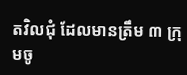តវិលជុំ ដែលមានត្រឹម ៣ ក្រុមចូ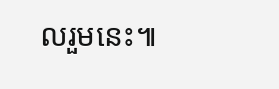លរួមនេះ៕